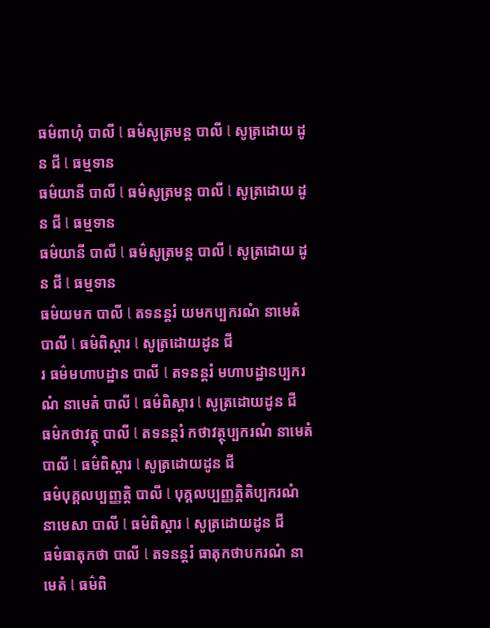ធម៌ពាហុំ បាលី l ធម៌សូត្រមន្ត បាលី l សូត្រដោយ ដូន ជី l ធម្មទាន
ធម៌យានី បាលី l ធម៌សូត្រមន្ត បាលី l សូត្រដោយ ដូន ជី l ធម្មទាន
ធម៌យានី បាលី l ធម៌សូត្រមន្ត បាលី l សូត្រដោយ ដូន ជី l ធម្មទាន
ធម៌យមក បាលី l តទនន្តរំ យមកប្បករណំ នាមេតំ បាលី l ធម៌ពិស្តារ l សូត្រដោយដូន ជី
រ ធម៌មហាបដ្ឋាន បាលី l តទនន្តរំ មហាបដ្ឋានប្បករណំ នាមេតំ បាលី l ធម៌ពិស្តារ l សូត្រដោយដូន ជី
ធម៌កថាវត្ថុ បាលី l តទនន្តរំ កថាវត្ថុប្បករណំ នាមេតំ បាលី l ធម៌ពិស្តារ l សូត្រដោយដូន ជី
ធម៌បុគ្គលប្បញ្ញត្តិ បាលី l បុគ្គលប្បញ្ញត្តិតិប្បករណំ នាមេសា បាលី l ធម៌ពិស្តារ l សូត្រដោយដូន ជី
ធម៌ធាតុកថា បាលី l តទនន្តរំ ធាតុកថាបករណំ នាមេតំ l ធម៌ពិ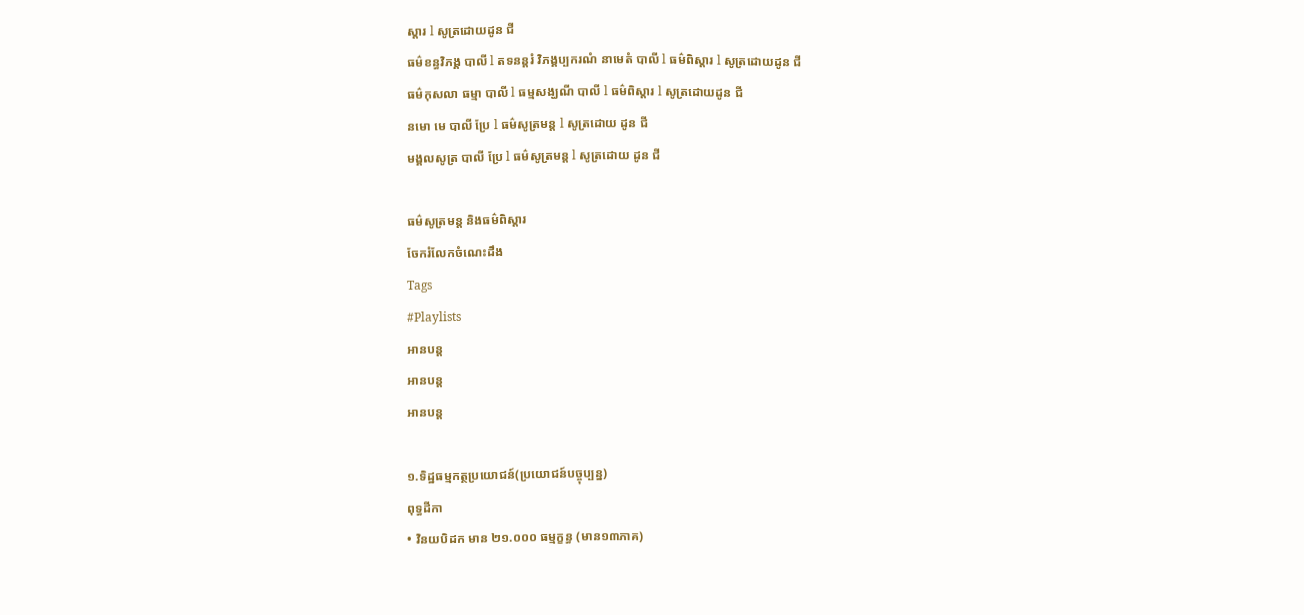ស្តារ l សូត្រដោយដូន ជី
ធម៌ខន្ធវិភង្គ បាលី l តទនន្តរំ វិភង្គប្បករណំ នាមេតំ បាលី l ធម៌ពិស្តារ l សូត្រដោយដូន ជី
ធម៌កុសលា ធម្មា បាលី l ធម្មសង្ឃណី បាលី l ធម៌ពិស្តារ l សូត្រដោយដូន ជី
នមោ មេ បាលី ប្រែ l ធម៌សូត្រមន្ត l សូត្រដោយ ដូន ជី
មង្គលសូត្រ បាលី ប្រែ l ធម៌សូត្រមន្ត l សូត្រដោយ ដូន ជី

ធម៌សូត្រមន្ត និងធម៌ពិស្តារ
ចែករំលែកចំណេះដឹង
Tags
#Playlists
អានបន្ត
អានបន្ត
អានបន្ត

១.ទិដ្ឋធម្មកត្ថប្រយោជន៍(ប្រយោជន៍បច្ចុប្បន្ន)
ពុទ្ធដីកា
• វិនយបិដក មាន ២១.០០០ ធម្មក្ខន្ធ (មាន១៣ភាគ)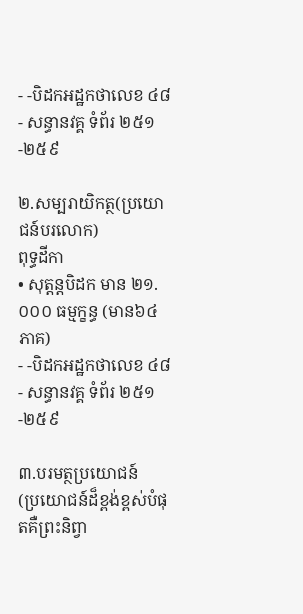- -បិដកអដ្ឋកថាលេខ ៤៨
- សន្ធានវគ្គ ទំព័រ ២៥១-២៥៩

២.សម្បរាយិកត្ថ(ប្រយោជន៍បរលោក)
ពុទ្ធដីកា
• សុត្តន្តបិដក មាន ២១.០០០ ធម្មក្ខន្ធ (មាន៦៤ភាគ)
- -បិដកអដ្ឋកថាលេខ ៤៨
- សន្ធានវគ្គ ទំព័រ ២៥១-២៥៩

៣.បរមត្ថប្រយោជន៍
(ប្រយោជន៍ដ៏ខ្ពង់ខ្ពស់បំផុតគឺព្រះនិព្វា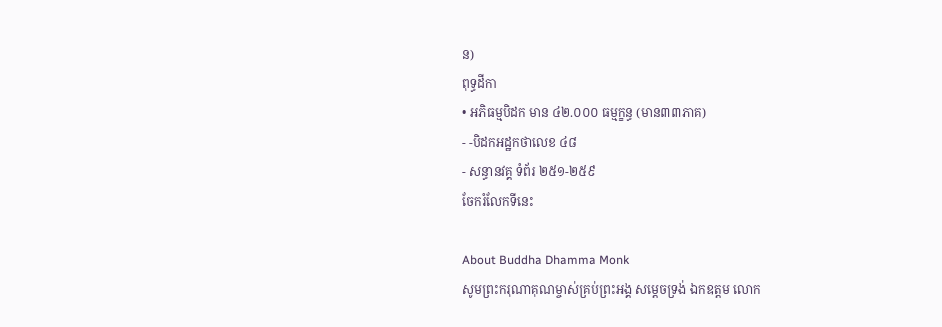ន)
ពុទ្ធដីកា
• អភិធម្មបិដក មាន ៤២.០០០ ធម្មក្ខន្ធ (មាន៣៣ភាគ)
- -បិដកអដ្ឋកថាលេខ ៤៨
- សន្ធានវគ្គ ទំព័រ ២៥១-២៥៩
ចែករំលែកទីនេះ

About Buddha Dhamma Monk
សូមព្រះករុណាគុណម្ចាស់គ្រប់ព្រះអង្គ សម្តេចទ្រង់ ឯកឧត្តម លោក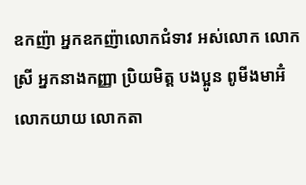ឧកញ៉ា អ្នកឧកញ៉ាលោកជំទាវ អស់លោក លោកស្រី អ្នកនាងកញ្ញា ប្រិយមិត្ត បងប្អូន ពូមីងមាអ៊ំ លោកយាយ លោកតា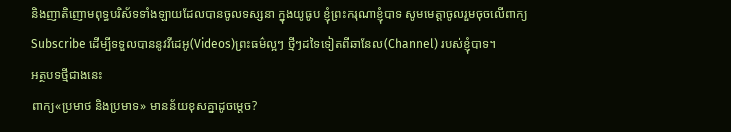និងញាតិញោមពុទ្ធបរិស័ទទាំងឡាយដែលបានចូលទស្សនា ក្នុងយូធូប ខ្ញុំព្រះករុណាខ្ញុំបាទ សូមមេត្តាចូលរួមចុចលើពាក្យ Subscribe ដើម្បីទទួលបាននូវវីដេអូ(Videos)ព្រះធម៌ល្អៗ ថ្មីៗដទៃទៀតពីឆានែល(Channel) របស់ខ្ញុំបាទ។
អត្ថបទថ្មីជាងនេះ
ពាក្យ«ប្រមាថ និងប្រមាទ» មានន័យខុសគ្នាដូចម្តេច?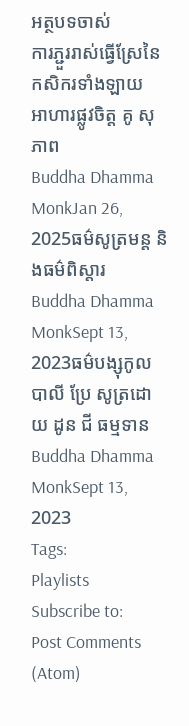អត្ថបទចាស់
ការភ្ជួររាស់ធ្វើស្រែនៃកសិករទាំងឡាយ
អាហារផ្លូវចិត្ត គូ សុភាព
Buddha Dhamma MonkJan 26, 2025ធម៌សូត្រមន្ត និងធម៌ពិស្តារ
Buddha Dhamma MonkSept 13, 2023ធម៌បង្សុកូល បាលី ប្រែ សូត្រដោយ ដូន ជី ធម្មទាន
Buddha Dhamma MonkSept 13, 2023
Tags:
Playlists
Subscribe to:
Post Comments (Atom)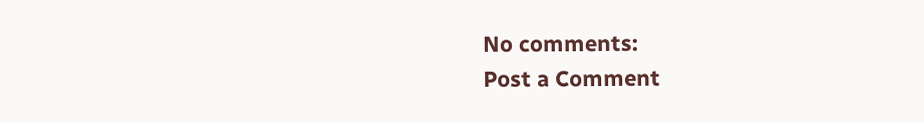No comments:
Post a Comment